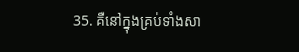35. គឺនៅក្នុងគ្រប់ទាំងសា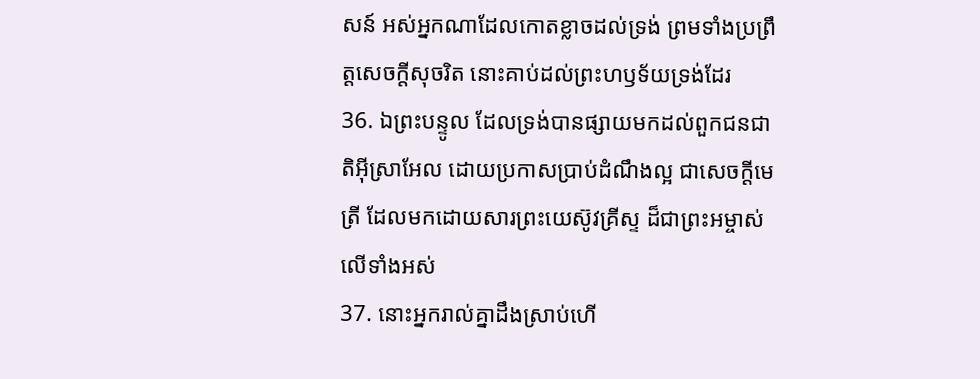សន៍ អស់អ្នកណាដែលកោតខ្លាចដល់ទ្រង់ ព្រមទាំងប្រព្រឹត្តសេចក្ដីសុចរិត នោះគាប់ដល់ព្រះហឫទ័យទ្រង់ដែរ
36. ឯព្រះបន្ទូល ដែលទ្រង់បានផ្សាយមកដល់ពួកជនជាតិអ៊ីស្រាអែល ដោយប្រកាសប្រាប់ដំណឹងល្អ ជាសេចក្ដីមេត្រី ដែលមកដោយសារព្រះយេស៊ូវគ្រីស្ទ ដ៏ជាព្រះអម្ចាស់លើទាំងអស់
37. នោះអ្នករាល់គ្នាដឹងស្រាប់ហើ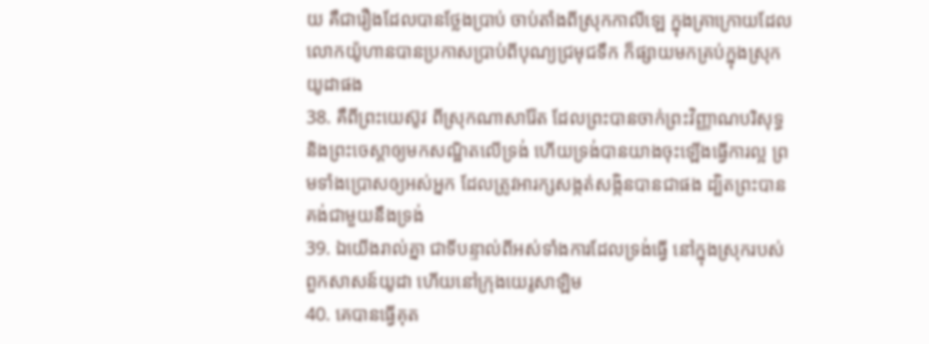យ គឺជារឿងដែលបានថ្លែងប្រាប់ ចាប់តាំងពីស្រុកកាលីឡេ ក្នុងគ្រាក្រោយដែលលោកយ៉ូហានបានប្រកាសប្រាប់ពីបុណ្យជ្រមុជទឹក ក៏ផ្សាយមកគ្រប់ក្នុងស្រុកយូដាផង
38. គឺពីព្រះយេស៊ូវ ពីស្រុកណាសារ៉ែត ដែលព្រះបានចាក់ព្រះវិញ្ញាណបរិសុទ្ធ និងព្រះចេស្តាឲ្យមកសណ្ឋិតលើទ្រង់ ហើយទ្រង់បានយាងចុះឡើងធ្វើការល្អ ព្រមទាំងប្រោសឲ្យអស់អ្នក ដែលត្រូវអារក្សសង្កត់សង្កិនបានជាផង ដ្បិតព្រះបានគង់ជាមួយនឹងទ្រង់
39. ឯយើងរាល់គ្នា ជាទីបន្ទាល់ពីអស់ទាំងការដែលទ្រង់ធ្វើ នៅក្នុងស្រុករបស់ពួកសាសន៍យូដា ហើយនៅក្រុងយេរូសាឡិម
40. គេបានធ្វើគុត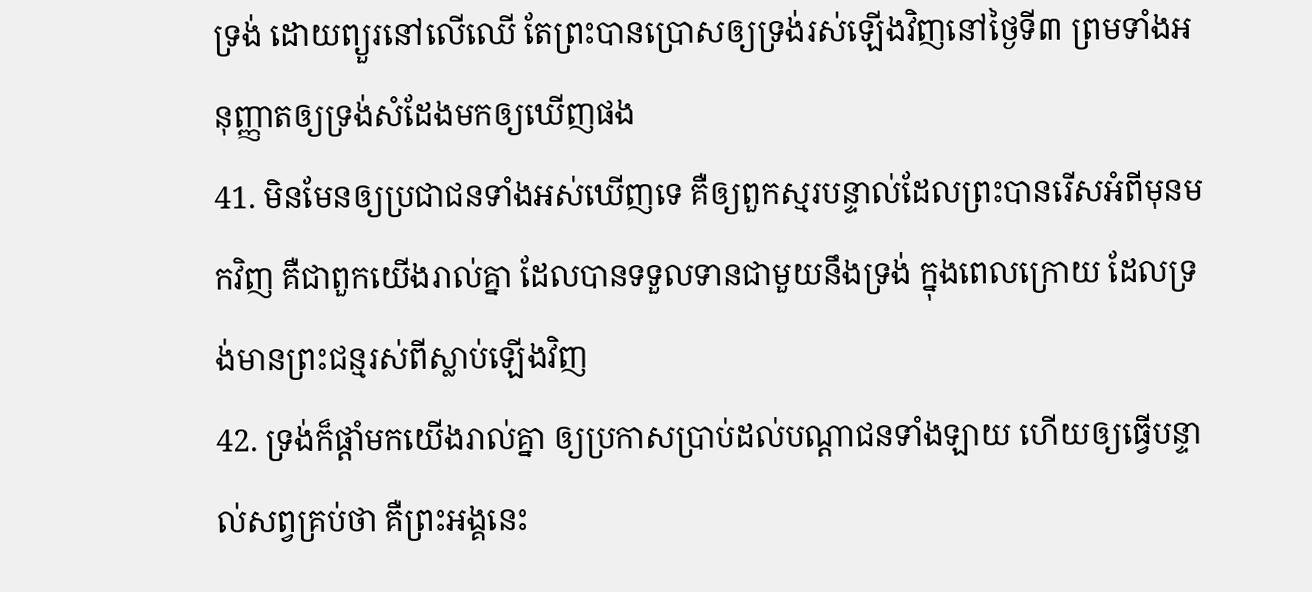ទ្រង់ ដោយព្យួរនៅលើឈើ តែព្រះបានប្រោសឲ្យទ្រង់រស់ឡើងវិញនៅថ្ងៃទី៣ ព្រមទាំងអនុញ្ញាតឲ្យទ្រង់សំដែងមកឲ្យឃើញផង
41. មិនមែនឲ្យប្រជាជនទាំងអស់ឃើញទេ គឺឲ្យពួកស្មរបន្ទាល់ដែលព្រះបានរើសអំពីមុនមកវិញ គឺជាពួកយើងរាល់គ្នា ដែលបានទទួលទានជាមួយនឹងទ្រង់ ក្នុងពេលក្រោយ ដែលទ្រង់មានព្រះជន្មរស់ពីស្លាប់ឡើងវិញ
42. ទ្រង់ក៏ផ្តាំមកយើងរាល់គ្នា ឲ្យប្រកាសប្រាប់ដល់បណ្តាជនទាំងឡាយ ហើយឲ្យធ្វើបន្ទាល់សព្វគ្រប់ថា គឺព្រះអង្គនេះ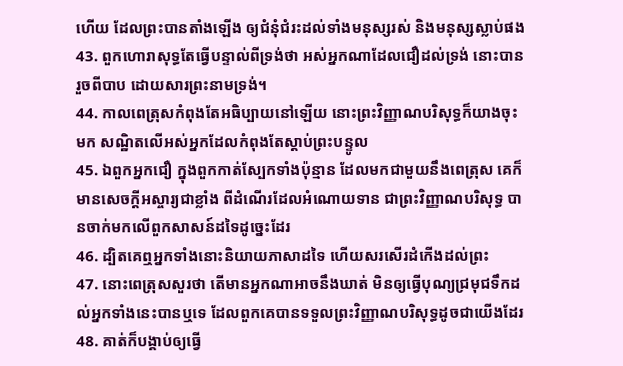ហើយ ដែលព្រះបានតាំងឡើង ឲ្យជំនុំជំរះដល់ទាំងមនុស្សរស់ និងមនុស្សស្លាប់ផង
43. ពួកហោរាសុទ្ធតែធ្វើបន្ទាល់ពីទ្រង់ថា អស់អ្នកណាដែលជឿដល់ទ្រង់ នោះបានរួចពីបាប ដោយសារព្រះនាមទ្រង់។
44. កាលពេត្រុសកំពុងតែអធិប្បាយនៅឡើយ នោះព្រះវិញ្ញាណបរិសុទ្ធក៏យាងចុះមក សណ្ឋិតលើអស់អ្នកដែលកំពុងតែស្តាប់ព្រះបន្ទូល
45. ឯពួកអ្នកជឿ ក្នុងពួកកាត់ស្បែកទាំងប៉ុន្មាន ដែលមកជាមួយនឹងពេត្រុស គេក៏មានសេចក្ដីអស្ចារ្យជាខ្លាំង ពីដំណើរដែលអំណោយទាន ជាព្រះវិញ្ញាណបរិសុទ្ធ បានចាក់មកលើពួកសាសន៍ដទៃដូច្នេះដែរ
46. ដ្បិតគេឮអ្នកទាំងនោះនិយាយភាសាដទៃ ហើយសរសើរដំកើងដល់ព្រះ
47. នោះពេត្រុសសួរថា តើមានអ្នកណាអាចនឹងឃាត់ មិនឲ្យធ្វើបុណ្យជ្រមុជទឹកដល់អ្នកទាំងនេះបានឬទេ ដែលពួកគេបានទទួលព្រះវិញ្ញាណបរិសុទ្ធដូចជាយើងដែរ
48. គាត់ក៏បង្គាប់ឲ្យធ្វើ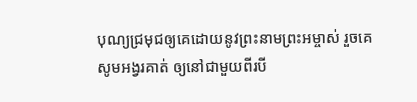បុណ្យជ្រមុជឲ្យគេដោយនូវព្រះនាមព្រះអម្ចាស់ រួចគេសូមអង្វរគាត់ ឲ្យនៅជាមួយពីរបី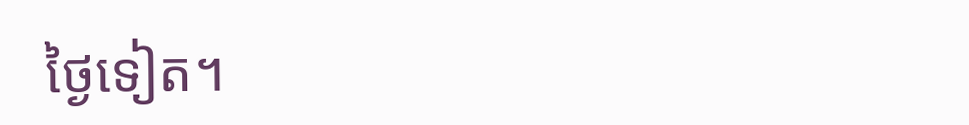ថ្ងៃទៀត។